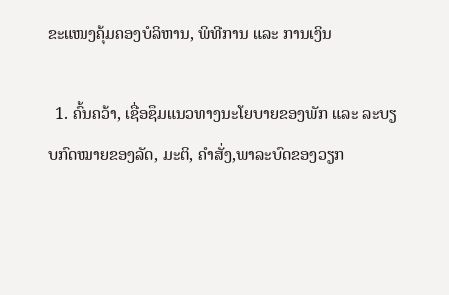ຂະແໜງຄຸ້ມຄອງບໍລິຫານ, ພິທີການ ແລະ ການເງິນ

  1. ຄົ້ນຄວ້າ, ເຊື່ອຊຶມແນວທາງນະໂຍບາຍຂອງພັກ ແລະ ລະບຽບກົດໝາຍຂອງລັດ, ມະຕິ, ຄຳສັ່ງ,ພາລະບົດຂອງວຽກ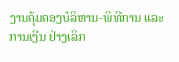ງານຄຸ້ມຄອງບໍລິຫານ-ພິທີການ ແລະ ການເງີນ ຢ່າງເລິກ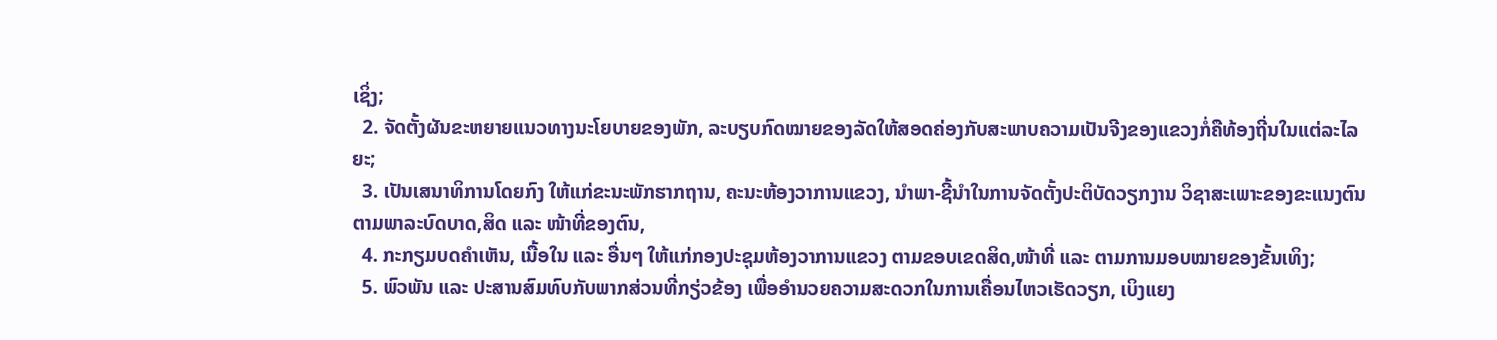ເຊິ່ງ;
  2. ຈັດຕັ້ງຜັນຂະຫຍາຍແນວທາງນະໂຍບາຍຂອງພັກ, ລະບຽບກົດໝາຍຂອງລັດໃຫ້ສອດຄ່ອງກັບສະພາບຄວາມເປັນຈີງຂອງແຂວງກໍ່ຄືທ້ອງຖີ່ນໃນແຕ່ລະໄລຍະ;
  3. ເປັນເສນາທິການໂດຍກົງ ໃຫ້ແກ່ຂະນະພັກຮາກຖານ, ຄະນະຫ້ອງວາການແຂວງ, ນຳພາ-ຊີ້ນຳໃນການຈັດຕັ້ງປະຕິບັດວຽກງານ ວິຊາສະເພາະຂອງຂະແນງຕົນ ຕາມພາລະບົດບາດ,ສິດ ແລະ ໜ້າທີ່ຂອງຕົນ,
  4. ກະກຽມບດຄຳເຫັນ, ເນື້ອໃນ ແລະ ອື່ນໆ ໃຫ້ແກ່ກອງປະຊຸມຫ້ອງວາການແຂວງ ຕາມຂອບເຂດສິດ,ໜ້າທີ່ ແລະ ຕາມການມອບໝາຍຂອງຂັ້ນເທິງ;
  5. ພົວພັນ ແລະ ປະສານສົມທົບກັບພາກສ່ວນທີ່ກຽ່ວຂ້ອງ ເພື່ອອຳນວຍຄວາມສະດວກໃນການເຄື່ອນໄຫວເຮັດວຽກ, ເບິງແຍງ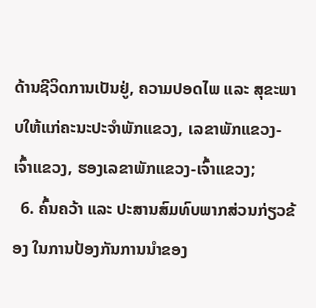ດ້ານຊີວິດການເປັນຢູ່, ຄວາມປອດໄພ ແລະ ສຸຂະພາບໃຫ້ແກ່ຄະນະປະຈຳພັກແຂວງ, ເລຂາພັກແຂວງ-ເຈົ້າແຂວງ, ຮອງເລຂາພັກແຂວງ-ເຈົ້າແຂວງ;
  6. ຄົ້ນຄວ້າ ແລະ ປະສານສົມທົບພາກສ່ວນກ່ຽວຂ້ອງ ໃນການປ້ອງກັນການນຳຂອງ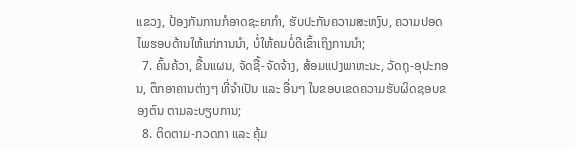ແຂວງ, ປ້ອງກັນການກໍອາດຊະຍາກຳ, ຮັບປະກັນຄວາມສະຫງົບ, ຄວາມປອດໄພຮອບດ້ານໃຫ້ແກ່ການນຳ, ບໍ່ໃຫ້ຄນບໍ່ດີເຂົ້າເຖິງການນຳ;
  7. ຄົ້ນຄ້ວາ, ຂື້ນແຜນ, ຈັດຊື້-ຈັດຈ້າງ, ສ້ອມແປງພາຫະນະ, ວັດຖຸ-ອຸປະກອນ, ຕຶກອາຄານຕ່າງໆ ທີ່ຈຳເປັນ ແລະ ອື່ນໆ ໃນຂອບເຂດຄວາມຮັບຜິດຊອບຂອງຕົນ ຕາມລະບຽບການ;
  8. ຕິດຕາມ-ກວດກາ ແລະ ຄຸ້ມ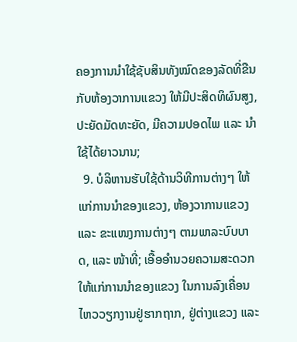ຄອງການນຳໃຊ້ຊັບສິນທັງໝົດຂອງລັດທີ່ຂືນກັບຫ້ອງວາການແຂວງ ໃຫ້ມີປະສິດທິຜົນສູງ, ປະຍັດມັດທະຍັດ, ມີຄວາມປອດໄພ ແລະ ນຳໃຊ້ໄດ້ຍາວນານ;
  9. ບໍລິຫານຮັບໃຊ້ດ້ານວິທີການຕ່າງໆ ໃຫ້ແກ່ການນຳຂອງແຂວງ, ຫ້ອງວາການແຂວງ ແລະ ຂະແໜງການຕ່າງໆ ຕາມພາລະບົບບາດ, ແລະ ໜ້າທີ່; ເອື້ອອຳນວຍຄວາມສະດວກ ໃຫ້ແກ່ການນຳຂອງແຂວງ ໃນການລົງເຄື່ອນໄຫວວຽກງານຢູ່ຮາກຖາກ, ຢູ່ຕ່າງແຂວງ ແລະ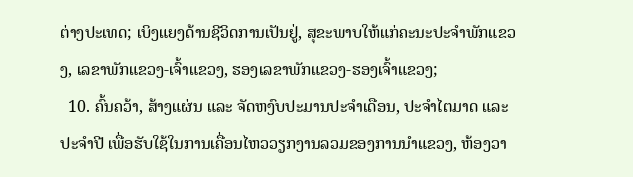ຕ່າງປະເທດ; ເບິງແຍງດ້ານຊີວິດການເປັນຢູ່, ສຸຂະພາບໃຫ້ແກ່ຄະນະປະຈຳພັກແຂວງ, ເລຂາພັກແຂວງ-ເຈົ້າແຂວງ, ຮອງເລຂາພັກແຂວງ-ຮອງເຈົ້າແຂວງ;
  10. ຄົ້ນຄວ້າ, ສ້າງແຜ່ນ ແລະ ຈັດຫງົບປະມານປະຈຳເດືອນ, ປະຈຳໄຕມາດ ແລະ ປະຈຳປີ ເພື່ອຮັບໃຊ້ໃນການເຄື່ອນໄຫວວຽກງານລວມຂອງການນຳແຂວງ, ຫ້ອງວາ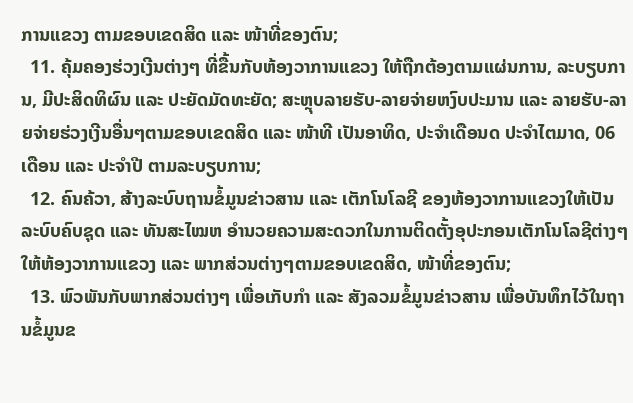ການແຂວງ ຕາມຂອບເຂດສິດ ແລະ ໜ້າທີ່ຂອງຕົນ;
  11. ຄຸ້ມຄອງຮ່ວງເງີນຕ່າງໆ ທີ່ຂື້ນກັບຫ້ອງວາການແຂວງ ໃຫ້ຖືກຕ້ອງຕາມແຜ່ນການ, ລະບຽບການ, ມີປະສິດທິຜົນ ແລະ ປະຍັດມັດທະຍັດ; ສະຫຼຸບລາຍຮັບ-ລາຍຈ່າຍຫງົບປະມານ ແລະ ລາຍຮັບ-ລາຍຈ່າຍຮ່ວງເງີນອື່ນໆຕາມຂອບເຂດສິດ ແລະ ໜ້າທີ ເປັນອາທິດ, ປະຈຳເດືອນດ ປະຈຳໄຕມາດ, 06 ເດືອນ ແລະ ປະຈຳປີ ຕາມລະບຽບການ;
  12. ຄົນຄ້ວາ, ສ້າງລະບົບຖານຂໍ້ມູນຂ່າວສານ ແລະ ເຕັກໂນໂລຊີ ຂອງຫ້ອງວາການແຂວງໃຫ້ເປັນລະບົບຄົບຊຸດ ແລະ ທັນສະໄໝຫ ອຳນວຍຄວາມສະດວກໃນການຕິດຕັ້ງອຸປະກອນເຕັກໂນໂລຊີຕ່າງໆ ໃຫ້ຫ້ອງວາການແຂວງ ແລະ ພາກສ່ວນຕ່າງໆຕາມຂອບເຂດສິດ, ໜ້າທີ່ຂອງຕົນ;
  13. ພົວພັນກັບພາກສ່ວນຕ່າງໆ ເພື່ອເກັບກຳ ແລະ ສັງລວມຂໍ້ມູນຂ່າວສານ ເພື່ອບັນທຶກໄວ້ໃນຖານຂໍ້ມູນຂ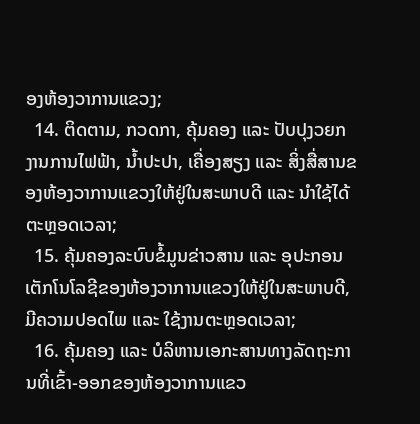ອງຫ້ອງວາການແຂວງ;
  14. ຕິດຕາມ, ກວດກາ, ຄຸ້ມຄອງ ແລະ ປັບປຸງວຍກງານການໄຟຟ້າ, ນ້ຳປະປາ, ເຄື່ອງສຽງ ແລະ ສິ່ງສື່ສານຂອງຫ້ອງວາການແຂວງໃຫ້ຢູ່ໃນສະພາບດີ ແລະ ນຳໃຊ້ໄດ້ຕະຫຼອດເວລາ;
  15. ຄຸ້ມຄອງລະບົບຂໍ້ມູນຂ່າວສານ ແລະ ອຸປະກອນເຕັກໂນໂລຊີຂອງຫ້ອງວາການແຂວງໃຫ້ຢູ່ໃນສະພາບດີ, ມີຄວາມປອດໄພ ແລະ ໃຊ້ງານຕະຫຼອດເວລາ;
  16. ຄຸ້ມຄອງ ແລະ ບໍລິຫານເອກະສານທາງລັດຖະການທີ່ເຂົ້າ-ອອກຂອງຫ້ອງວາການແຂວ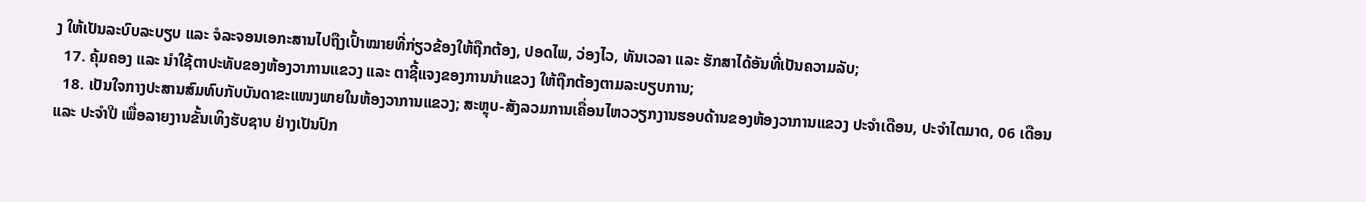ງ ໃຫ້ເປັນລະບົບລະບຽບ ແລະ ຈໍລະຈອນເອກະສານໄປຖືງເປົ້າໝາຍທີ່ກ່ຽວຂ້ອງໃຫ້ຖືກຕ້ອງ, ປອດໄພ, ວ່ອງໄວ, ທັນເວລາ ແລະ ຮັກສາໄດ້ອັນທີ່ເປັນຄວາມລັບ;
  17. ຄຸ້ມຄອງ ແລະ ນຳໃຊ້ຕາປະທັບຂອງຫ້ອງວາການແຂວງ ແລະ ຕາຊີ້ແຈງຂອງການນຳແຂວງ ໃຫ້ຖືກຕ້ອງຕາມລະບຽບການ;
  18. ເປັນໃຈກາງປະສານສົມທົບກັບບັນດາຂະແໜງພາຍໃນຫ້ອງວາການແຂວງ; ສະຫຼຸບ-ສັງລວມການເຄື່ອນໄຫວວຽກງານຮອບດ້ານຂອງຫ້ອງວາການແຂວງ ປະຈຳເດືອນ, ປະຈຳໄຕມາດ, 06 ເດືອນ ແລະ ປະຈຳປີ ເພື່ອລາຍງານຂັ້ນເທິງຮັບຊາບ ຢ່າງເປັນປົກ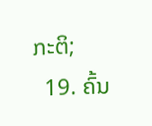ກະຕິ;
  19. ຄົ້ນ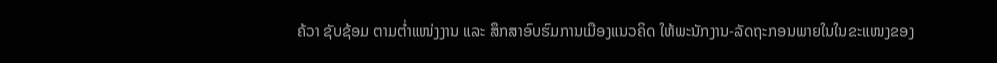ຄ້ວາ ຊັບຊ້ອມ ຕາມຕ່ຳແໜ່ງງານ ແລະ ສຶກສາອົບຮົມການເມືອງແນວຄິດ ໃຫ້ພະນັກງານ-ລັດຖະກອນພາຍໃນໃນຂະແໜງຂອງ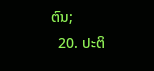ຕົນ;
  20. ປະຕິ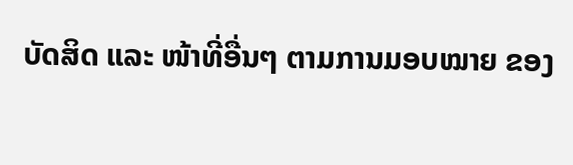ບັດສິດ ແລະ ໜ້າທີ່ອື່ນໆ ຕາມການມອບໝາຍ ຂອງ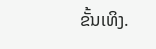ຂັ້ນເທິງ.